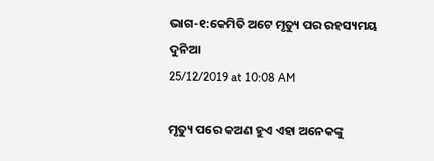ଭାଗ-୧:କେମିତି ଅଟେ ମୃତ୍ୟୁ ପର ରହସ୍ୟମୟ ଦୁନିଆ
25/12/2019 at 10:08 AM

ମୃତ୍ୟୁ ପରେ କଅଣ ହୁଏ ଏହା ଅନେକଙ୍କୁ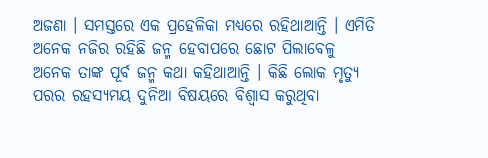ଅଜଣା । ସମସ୍ତରେ ଏକ ପ୍ରହେଳିକା ମଧ୍ୟରେ ରହିଥାଆନ୍ତି । ଏମିତି ଅନେକ ନଜିର ରହିଛି ଜନ୍ମ ହେବାପରେ ଛୋଟ ପିଲାବେଳୁ ଅନେକ ତାଙ୍କ ପୂର୍ବ ଜନ୍ମ କଥା କହିଥାଆନ୍ତି । କିଛି ଲୋକ ମୃତ୍ୟୁ ପରର ରହସ୍ୟମୟ ଦୁନିଆ ବିଷୟରେ ବିଶ୍ୱାସ କରୁଥିବା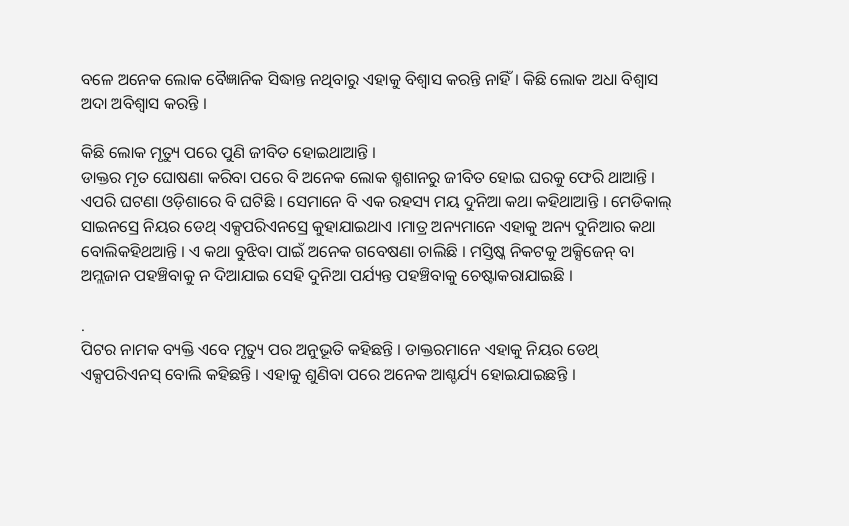ବଳେ ଅନେକ ଲୋକ ବୈଜ୍ଞାନିକ ସିଦ୍ଧାନ୍ତ ନଥିବାରୁ ଏହାକୁ ବିଶ୍ୱାସ କରନ୍ତି ନାହିଁ । କିଛି ଲୋକ ଅଧା ବିଶ୍ୱାସ ଅଦା ଅବିଶ୍ୱାସ କରନ୍ତି ।

କିଛି ଲୋକ ମୃତ୍ୟୁ ପରେ ପୁଣି ଜୀବିତ ହୋଇଥାଆନ୍ତି ।
ଡାକ୍ତର ମୃତ ଘୋଷଣା କରିବା ପରେ ବି ଅନେକ ଲୋକ ଶ୍ମଶାନରୁ ଜୀବିତ ହୋଇ ଘରକୁ ଫେରି ଥାଆନ୍ତି । ଏପରି ଘଟଣା ଓଡ଼ିଶାରେ ବି ଘଟିଛି । ସେମାନେ ବି ଏକ ରହସ୍ୟ ମୟ ଦୁନିଆ କଥା କହିଥାଆନ୍ତି । ମେଡିକାଲ୍ ସାଇନସ୍ରେ ନିୟର ଡେଥ୍ ଏକ୍ସପରିଏନସ୍ରେ କୁହାଯାଇଥାଏ ।ମାତ୍ର ଅନ୍ୟମାନେ ଏହାକୁ ଅନ୍ୟ ଦୁନିଆର କଥା ବୋଲିକହିଥଆନ୍ତି । ଏ କଥା ବୁଝିବା ପାଇଁ ଅନେକ ଗବେଷଣା ଚାଲିଛି । ମସ୍ତିଷ୍କ ନିକଟକୁ ଅକ୍ସିଜେନ୍ ବା ଅମ୍ଲଜାନ ପହଞ୍ଚିବାକୁ ନ ଦିଆଯାଇ ସେହି ଦୁନିଆ ପର୍ଯ୍ୟନ୍ତ ପହଞ୍ଚିବାକୁ ଚେଷ୍ଟାକରାଯାଇଛି ।

.
ପିଟର ନାମକ ବ୍ୟକ୍ତି ଏବେ ମୃତ୍ୟୁ ପର ଅନୁଭୂତି କହିଛନ୍ତି । ଡାକ୍ତରମାନେ ଏହାକୁ ନିୟର ଡେଥ୍ ଏକ୍ସପରିଏନସ୍ ବୋଲି କହିଛନ୍ତି । ଏହାକୁ ଶୁଣିବା ପରେ ଅନେକ ଆଶ୍ଚର୍ଯ୍ୟ ହୋଇଯାଇଛନ୍ତି ।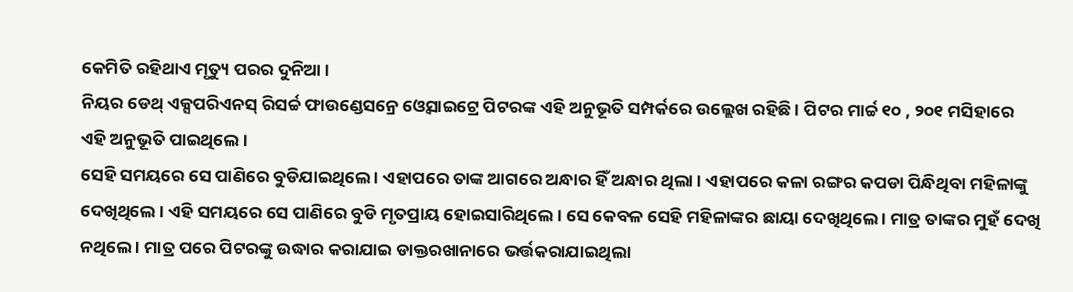କେମିତି ରହିଥାଏ ମୃତ୍ୟୁ ପରର ଦୁନିଆ ।
ନିୟର ଡେଥ୍ ଏକ୍ସପରିଏନସ୍ ରିସର୍ଚ୍ଚ ଫାଉଣ୍ଡେସନ୍ରେ ଓ୍ୱେସାଇଟ୍ରେ ପିଟରଙ୍କ ଏହି ଅନୁଭୂତି ସମ୍ପର୍କରେ ଉଲ୍ଲେଖ ରହିଛି । ପିଟର ମାର୍ଚ୍ଚ ୧୦ , ୨୦୧ ମସିହାରେ ଏହି ଅନୁଭୂତି ପାଇଥିଲେ ।
ସେହି ସମୟରେ ସେ ପାଣିରେ ବୁଡିଯାଇଥିଲେ । ଏହାପରେ ତାଙ୍କ ଆଗରେ ଅନ୍ଧାର ହିଁ ଅନ୍ଧାର ଥିଲା । ଏହାପରେ କଳା ରଙ୍ଗର କପଡା ପିନ୍ଧିଥିବା ମହିଳାଙ୍କୁ ଦେଖିଥିଲେ । ଏହି ସମୟରେ ସେ ପାଣିରେ ବୁଡି ମୃତପ୍ରାୟ ହୋଇସାରିଥିଲେ । ସେ କେବଳ ସେହି ମହିଳାଙ୍କର ଛାୟା ଦେଖିଥିଲେ । ମାତ୍ର ତାଙ୍କର ମୁହଁ ଦେଖି ନଥିଲେ । ମାତ୍ର ପରେ ପିଟରଙ୍କୁ ଉଦ୍ଧାର କରାଯାଇ ଡାକ୍ତରଖାନାରେ ଭର୍ତ୍ତକରାଯାଇଥିଲା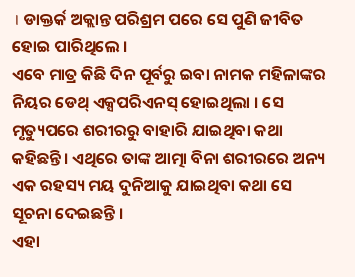। ଡାକ୍ତର୍କ ଅକ୍ଲାନ୍ତ ପରିଶ୍ରମ ପରେ ସେ ପୁଣି ଜୀବିତ ହୋଇ ପାରିଥିଲେ ।
ଏବେ ମାତ୍ର କିଛି ଦିନ ପୂର୍ବରୁ ଇବା ନାମକ ମହିଳାଙ୍କର ନିୟର ଡେଥ୍ ଏକ୍ସପରିଏନସ୍ ହୋଇଥିଲା । ସେ ମୃତ୍ୟୁପରେ ଶରୀରରୁ ବାହାରି ଯାଇଥିବା କଥା କହିଛନ୍ତି। ଏଥିରେ ତାଙ୍କ ଆତ୍ମା ବିନା ଶରୀରରେ ଅନ୍ୟ ଏକ ରହସ୍ୟ ମୟ ଦୁନିଆକୁ ଯାଇଥିବା କଥା ସେ ସୂଚନା ଦେଇଛନ୍ତି ।
ଏହା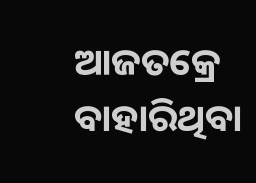ଆଜତକ୍ରେ ବାହାରିଥିବା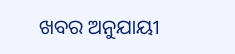ଖବର ଅନୁଯାୟୀ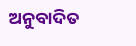ଅନୁବାଦିତ